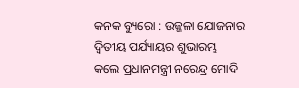କନକ ବ୍ୟୁରୋ : ଉଜ୍ଜଳା ଯୋଜନାର ଦ୍ୱିତୀୟ ପର୍ଯ୍ୟାୟର ଶୁଭାରମ୍ଭ କଲେ ପ୍ରଧାନମନ୍ତ୍ରୀ ନରେନ୍ଦ୍ର ମୋଦି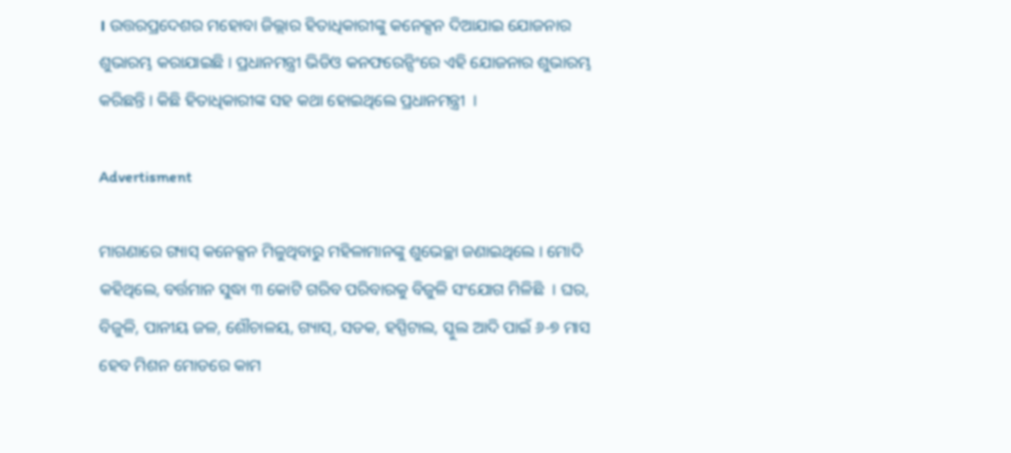। ଉତ୍ତରପ୍ରଦେଶର ମହୋବା ଜିଲ୍ଲାର ହିତାଧିକାରୀଙ୍କୁ କନେକ୍ସନ ଦିଆଯାଇ ଯୋଜନାର ଶୁଭାରମ୍ଭ କରାଯାଇଛି । ପ୍ରଧାନମନ୍ତ୍ରୀ ଭିଡିଓ କନଫରେନ୍ସିଂରେ ଏହି ଯୋଜନାର ଶୁଭାରମ୍ଭ କରିଛନ୍ତି । କିଛି ହିତାଧିକାରୀଙ୍କ ସହ କଥା ହୋଇଥିଲେ ପ୍ରଧାନମନ୍ତ୍ରୀ  ।

Advertisment

ମାଗଣାରେ ଗ୍ୟାସ୍ କନେକ୍ସନ ମିଳୁଥିବାରୁ ମହିଳାମାନଙ୍କୁ ଶୁଭେଚ୍ଛା ଜଣାଇଥିଲେ । ମୋଦି କହିଥିଲେ, ବର୍ତ୍ତମାନ ସୁଦ୍ଧା ୩ କୋଟି ଗରିବ ପରିବାରକୁ ବିଜୁଳି ସଂଯୋଗ ମିଳିଛି  । ଘର, ବିଜୁଳି, ପାନୀୟ ଜଳ, ଶୌଚାଳୟ, ଗ୍ୟାସ୍, ସଡକ, ହସ୍ପିଟାଲ, ସ୍କୁଲ ଆଦି ପାଇଁ ୬-୭ ମାସ ହେବ ମିଶନ ମୋଡରେ କାମ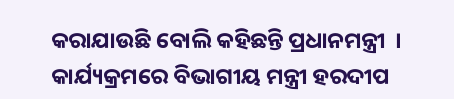କରାଯାଉଛି ବୋଲି କହିଛନ୍ତି ପ୍ରଧାନମନ୍ତ୍ରୀ  । କାର୍ଯ୍ୟକ୍ରମରେ ବିଭାଗୀୟ ମନ୍ତ୍ରୀ ହରଦୀପ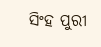ସିଂହ ପୁରୀ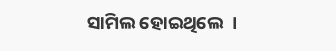ସାମିଲ ହୋଇଥିଲେ  ।